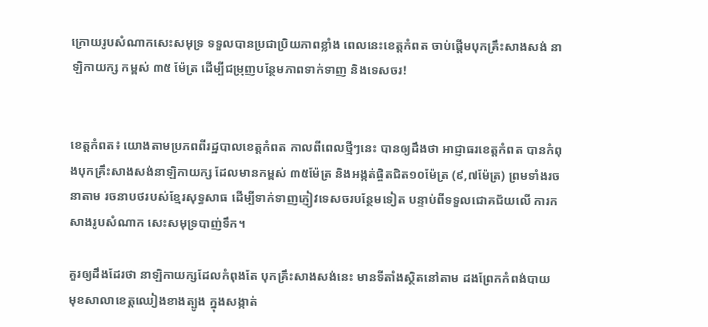ក្រោយរូបសំណាកសេះសមុទ្រ ទទួលបានប្រជាប្រិយភាពខ្លាំង ពេលនេះខេត្តកំពត ចាប់ផ្តើមបុកគ្រឹះសាងសង់ នាឡិកាយក្ស កម្ពស់ ៣៥ ម៉ែត្រ ដើម្បីជម្រុញបន្ថែមភាពទាក់ទាញ និងទេសចរ!


ខេត្តកំពត៖ យោងតាមប្រភពពីរដ្ឋបាលខេត្តកំពត កាលពីពេលថ្មីៗនេះ បានឲ្យដឹងថា អាជ្ញាធរខេត្តកំពត បានកំពុងបុកគ្រឹះសាងសង់នាឡិកាយក្ស ដែលមានកម្ពស់ ៣៥ម៉ែត្រ និងអង្កត់ផ្ចិតជិត១០ម៉ែត្រ (៩,៧ម៉ែត្រ) ព្រមទាំងរចនាតាម រចនាបថរបស់ខ្មែរសុទ្ធសាធ ដើម្បីទាក់ទាញភ្ញៀវទេសចរបន្ថែមទៀត បន្ទាប់ពីទទួលជោគជ័យលើ ការកសាងរូបសំណាក សេះសមុទ្របាញ់ទឹក។

គួរឲ្យដឹងដែរថា នាឡិកាយក្សដែលកំពុងតែ បុកគ្រឹះសាងសង់នេះ មានទីតាំងស្ថិតនៅតាម ដងព្រែកកំពង់បាយ មុខសាលាខេត្តឈៀងខាងត្បូង ក្នុងសង្កាត់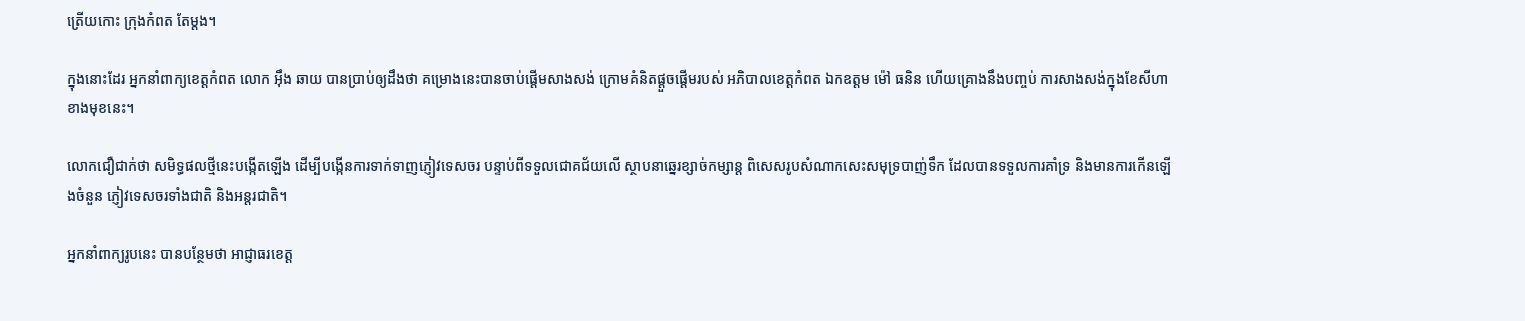ត្រើយកោះ ក្រុងកំពត តែម្តង។

ក្នុងនោះដែរ អ្នកនាំពាក្យខេត្តកំពត លោក អ៊ឹង ឆាយ បានប្រាប់ឲ្យដឹងថា គម្រោងនេះបានចាប់ផ្ដើមសាងសង់ ក្រោមគំនិតផ្ដួចផ្ដើមរបស់ អភិបាលខេត្តកំពត ឯកឧត្តម ម៉ៅ ធនិន ហើយគ្រោងនឹងបញ្ចប់ ការសាងសង់ក្នុងខែសីហាខាងមុខនេះ។

លោកជឿជាក់ថា សមិទ្ធផលថ្មីនេះបង្កើតឡើង ដើម្បីបង្កើនការទាក់ទាញភ្ញៀវទេសចរ បន្ទាប់ពីទទួលជោគជ័យលើ ស្ថាបនាឆ្នេរខ្សាច់កម្សាន្ត ពិសេសរូបសំណាកសេះសមុទ្របាញ់ទឹក ដែលបានទទួលការគាំទ្រ និងមានការកើនឡើងចំនួន ភ្ញៀវទេសចរទាំងជាតិ និងអន្តរជាតិ។

អ្នកនាំពាក្យរូបនេះ បានបន្ថែមថា អាជ្ញាធរខេត្ត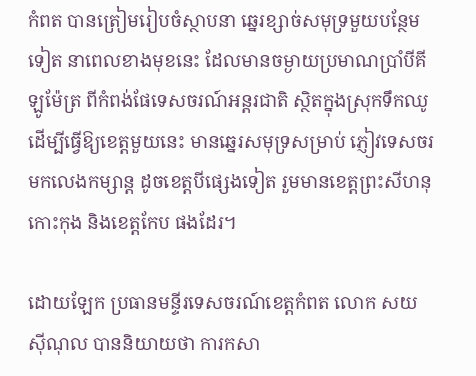កំពត បានត្រៀមរៀបចំស្ថាបនា ឆ្នេរខ្សាច់សមុទ្រមួយបន្ថែមទៀត នាពេលខាងមុខនេះ ដែលមានចម្ងាយប្រមាណប្រាំបីគីឡូម៉ែត្រ ពីកំពង់ផែទេសចរណ៍អន្តរជាតិ ស្ថិតក្នុងស្រុកទឹកឈូ ដើម្បីធ្វើឱ្យខេត្តមួយនេះ មានឆ្នេរសមុទ្រសម្រាប់ ភ្ញៀវទេសចរមកលេងកម្សាន្ត ដូចខេត្តបីផ្សេងទៀត រួមមានខេត្តព្រះសីហនុ កោះកុង និងខេត្តកែប ផងដែរ។

ដោយឡែក ប្រធានមន្ទីរទេសចរណ៍ខេត្តកំពត លោក សយ ស៊ីណុល បាននិយាយថា ការកសា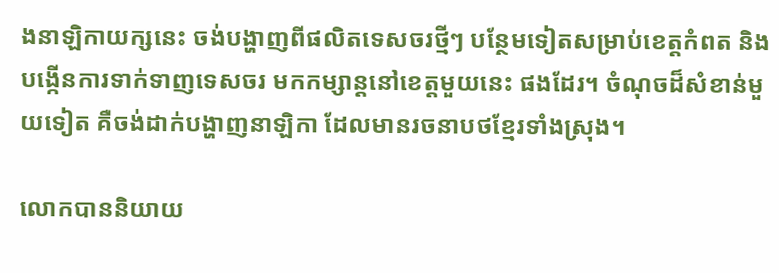ងនាឡិកាយក្សនេះ ចង់បង្ហាញពីផលិតទេសចរថ្មីៗ បន្ថែមទៀតសម្រាប់ខេត្តកំពត និងបង្កើនការទាក់ទាញទេសចរ មកកម្សាន្តនៅខេត្តមួយនេះ ផងដែរ។ ចំណុចដ៏សំខាន់មួយទៀត គឺចង់ដាក់បង្ហាញនាឡិកា ដែលមានរចនាបថខ្មែរទាំងស្រុង។

លោកបាននិយាយ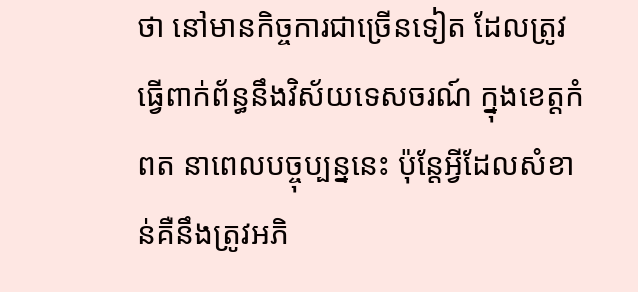ថា នៅមានកិច្ចការជាច្រើនទៀត ដែលត្រូវធ្វើពាក់ព័ន្ធនឹងវិស័យទេសចរណ៍ ក្នុងខេត្តកំពត នាពេលបច្ចុប្បន្ននេះ ប៉ុន្តែអ្វីដែលសំខាន់គឺនឹងត្រូវអភិ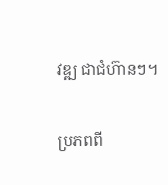វឌ្ឍ ជាជំហ៊ានៗ។

ប្រភពពី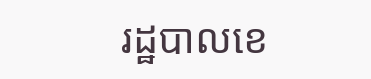រដ្ឋបាលខេ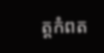ត្តកំពត